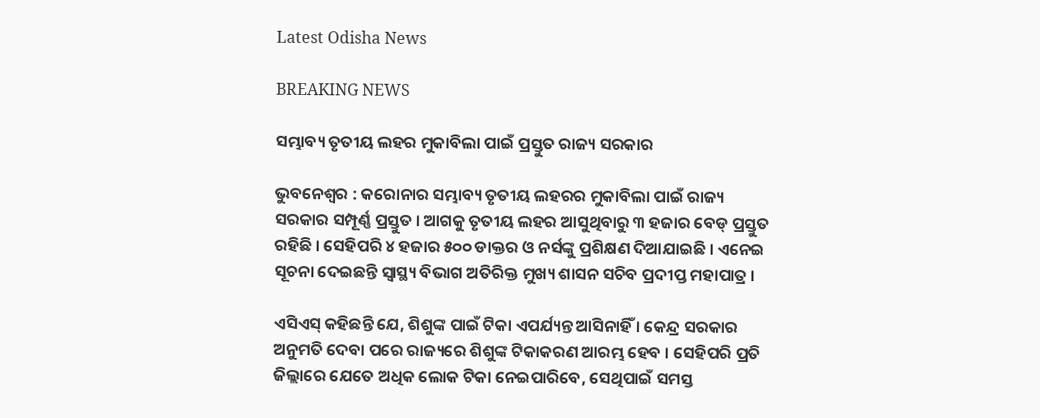Latest Odisha News

BREAKING NEWS

ସମ୍ଭାବ୍ୟ ତୃତୀୟ ଲହର ମୁକାବିଲା ପାଇଁ ପ୍ରସ୍ତୁତ ରାଜ୍ୟ ସରକାର

ଭୁବନେଶ୍ବର : କରୋନାର ସମ୍ଭାବ୍ୟ ତୃତୀୟ ଲହରର ମୁକାବିଲା ପାଇଁ ରାଜ୍ୟ ସରକାର ସମ୍ପୂର୍ଣ୍ଣ ପ୍ରସ୍ତୁତ । ଆଗକୁ ତୃତୀୟ ଲହର ଆସୁଥିବାରୁ ୩ ହଜାର ବେଡ୍ ପ୍ରସ୍ତୁତ ରହିଛି । ସେହିପରି ୪ ହଜାର ୫୦୦ ଡାକ୍ତର ଓ ନର୍ସଙ୍କୁ ପ୍ରଶିକ୍ଷଣ ଦିଆଯାଇଛି । ଏନେଇ ସୂଚନା ଦେଇଛନ୍ତି ସ୍ବାସ୍ଥ୍ୟ ବିଭାଗ ଅତିରିକ୍ତ ମୁଖ୍ୟ ଶାସନ ସଚିବ ପ୍ରଦୀପ୍ତ ମହାପାତ୍ର ।

ଏସିଏସ୍ କହିଛନ୍ତି ଯେ, ଶିଶୁଙ୍କ ପାଇଁ ଟିକା ଏପର୍ଯ୍ୟନ୍ତ ଆସିନାହିଁ । କେନ୍ଦ୍ର ସରକାର ଅନୁମତି ଦେବା ପରେ ରାଜ୍ୟରେ ଶିଶୁଙ୍କ ଟିକାକରଣ ଆରମ୍ଭ ହେବ । ସେହିପରି ପ୍ରତି ଜିଲ୍ଲାରେ ଯେତେ ଅଧିକ ଲୋକ ଟିକା ନେଇପାରିବେ, ସେଥିପାଇଁ ସମସ୍ତ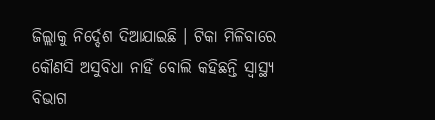ଜିଲ୍ଲାକୁ ନିର୍ଦ୍ଦେଶ ଦିଆଯାଇଛି । ଟିକା ମିଳିବାରେ କୌଣସି ଅସୁବିଧା ନାହିଁ ବୋଲି କହିଛନ୍ତି ସ୍ବାସ୍ଥ୍ୟ ବିଭାଗ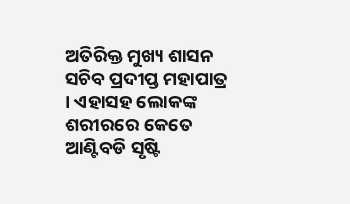ଅତିରିକ୍ତ ମୁଖ୍ୟ ଶାସନ ସଚିବ ପ୍ରଦୀପ୍ତ ମହାପାତ୍ର । ଏହାସହ ଲୋକଙ୍କ ଶରୀରରେ କେତେ ଆଣ୍ଟିବଡି ସୃଷ୍ଟି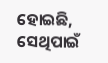ହୋଇଛି, ସେଥିପାଇଁ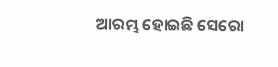ଆରମ୍ଭ ହୋଇଛି ସେରୋ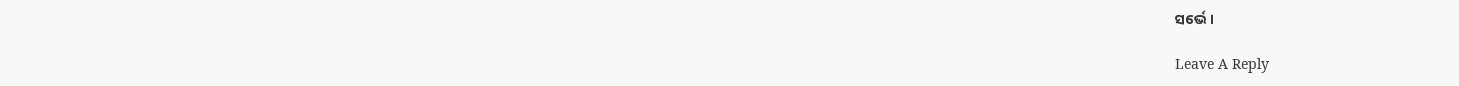ସର୍ଭେ ।

Leave A Reply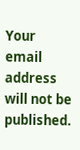Your email address will not be published.